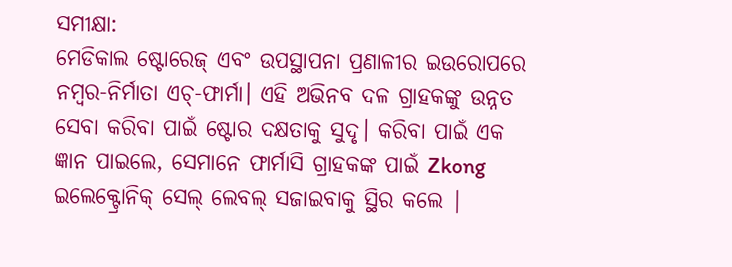ସମୀକ୍ଷା:
ମେଡିକାଲ ଷ୍ଟୋରେଜ୍ ଏବଂ ଉପସ୍ଥାପନା ପ୍ରଣାଳୀର ଇଉରୋପରେ ନମ୍ବର-ନିର୍ମାତା ଏଚ୍-ଫାର୍ମା। ଏହି ଅଭିନବ ଦଳ ଗ୍ରାହକଙ୍କୁ ଉନ୍ନତ ସେବା କରିବା ପାଇଁ ଷ୍ଟୋର ଦକ୍ଷତାକୁ ସୁଦୃ। କରିବା ପାଇଁ ଏକ ଜ୍ଞାନ ପାଇଲେ, ସେମାନେ ଫାର୍ମାସି ଗ୍ରାହକଙ୍କ ପାଇଁ Zkong ଇଲେକ୍ଟ୍ରୋନିକ୍ ସେଲ୍ ଲେବଲ୍ ସଜାଇବାକୁ ସ୍ଥିର କଲେ |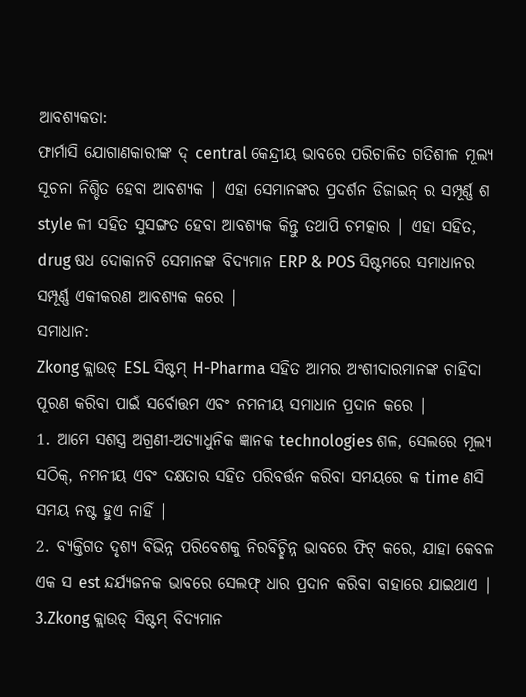ଆବଶ୍ୟକତା:
ଫାର୍ମାସି ଯୋଗାଣକାରୀଙ୍କ ଦ୍ central କେନ୍ଦ୍ରୀୟ ଭାବରେ ପରିଚାଳିତ ଗତିଶୀଳ ମୂଲ୍ୟ ସୂଚନା ନିଶ୍ଚିତ ହେବା ଆବଶ୍ୟକ | ଏହା ସେମାନଙ୍କର ପ୍ରଦର୍ଶନ ଡିଜାଇନ୍ ର ସମ୍ପୂର୍ଣ୍ଣ ଶ style ଳୀ ସହିତ ସୁସଙ୍ଗତ ହେବା ଆବଶ୍ୟକ କିନ୍ତୁ ତଥାପି ଚମତ୍କାର | ଏହା ସହିତ, drug ଷଧ ଦୋକାନଟି ସେମାନଙ୍କ ବିଦ୍ୟମାନ ERP & POS ସିଷ୍ଟମରେ ସମାଧାନର ସମ୍ପୂର୍ଣ୍ଣ ଏକୀକରଣ ଆବଶ୍ୟକ କରେ |
ସମାଧାନ:
Zkong କ୍ଲାଉଡ୍ ESL ସିଷ୍ଟମ୍ H-Pharma ସହିତ ଆମର ଅଂଶୀଦାରମାନଙ୍କ ଚାହିଦା ପୂରଣ କରିବା ପାଇଁ ସର୍ବୋତ୍ତମ ଏବଂ ନମନୀୟ ସମାଧାନ ପ୍ରଦାନ କରେ |
1. ଆମେ ସଶସ୍ତ୍ର ଅଗ୍ରଣୀ-ଅତ୍ୟାଧୁନିକ ଜ୍ଞାନକ technologies ଶଳ, ସେଲରେ ମୂଲ୍ୟ ସଠିକ୍, ନମନୀୟ ଏବଂ ଦକ୍ଷତାର ସହିତ ପରିବର୍ତ୍ତନ କରିବା ସମୟରେ କ time ଣସି ସମୟ ନଷ୍ଟ ହୁଏ ନାହିଁ |
2. ବ୍ୟକ୍ତିଗତ ଦୃଶ୍ୟ ବିଭିନ୍ନ ପରିବେଶକୁ ନିରବିଚ୍ଛିନ୍ନ ଭାବରେ ଫିଟ୍ କରେ, ଯାହା କେବଳ ଏକ ସ est ନ୍ଦର୍ଯ୍ୟଜନକ ଭାବରେ ସେଲଫ୍ ଧାର ପ୍ରଦାନ କରିବା ବାହାରେ ଯାଇଥାଏ |
3.Zkong କ୍ଲାଉଡ୍ ସିଷ୍ଟମ୍ ବିଦ୍ୟମାନ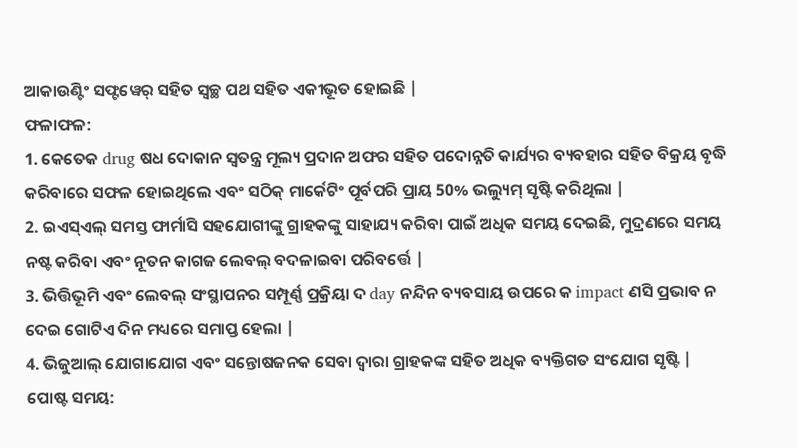ଆକାଉଣ୍ଟିଂ ସଫ୍ଟୱେର୍ ସହିତ ସ୍ୱଚ୍ଛ ପଥ ସହିତ ଏକୀଭୂତ ହୋଇଛି |
ଫଳାଫଳ:
1. କେତେକ drug ଷଧ ଦୋକାନ ସ୍ୱତନ୍ତ୍ର ମୂଲ୍ୟ ପ୍ରଦାନ ଅଫର ସହିତ ପଦୋନ୍ନତି କାର୍ଯ୍ୟର ବ୍ୟବହାର ସହିତ ବିକ୍ରୟ ବୃଦ୍ଧି କରିବାରେ ସଫଳ ହୋଇଥିଲେ ଏବଂ ସଠିକ୍ ମାର୍କେଟିଂ ପୂର୍ବପରି ପ୍ରାୟ 50% ଭଲ୍ୟୁମ୍ ସୃଷ୍ଟି କରିଥିଲା |
2. ଇଏସ୍ଏଲ୍ ସମସ୍ତ ଫାର୍ମାସି ସହଯୋଗୀଙ୍କୁ ଗ୍ରାହକଙ୍କୁ ସାହାଯ୍ୟ କରିବା ପାଇଁ ଅଧିକ ସମୟ ଦେଇଛି, ମୁଦ୍ରଣରେ ସମୟ ନଷ୍ଟ କରିବା ଏବଂ ନୂତନ କାଗଜ ଲେବଲ୍ ବଦଳାଇବା ପରିବର୍ତ୍ତେ |
3. ଭିତ୍ତିଭୂମି ଏବଂ ଲେବଲ୍ ସଂସ୍ଥାପନର ସମ୍ପୂର୍ଣ୍ଣ ପ୍ରକ୍ରିୟା ଦ day ନନ୍ଦିନ ବ୍ୟବସାୟ ଉପରେ କ impact ଣସି ପ୍ରଭାବ ନ ଦେଇ ଗୋଟିଏ ଦିନ ମଧ୍ୟରେ ସମାପ୍ତ ହେଲା |
4. ଭିଜୁଆଲ୍ ଯୋଗାଯୋଗ ଏବଂ ସନ୍ତୋଷଜନକ ସେବା ଦ୍ୱାରା ଗ୍ରାହକଙ୍କ ସହିତ ଅଧିକ ବ୍ୟକ୍ତିଗତ ସଂଯୋଗ ସୃଷ୍ଟି |
ପୋଷ୍ଟ ସମୟ: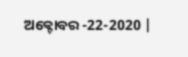ଅକ୍ଟୋବର -22-2020 |